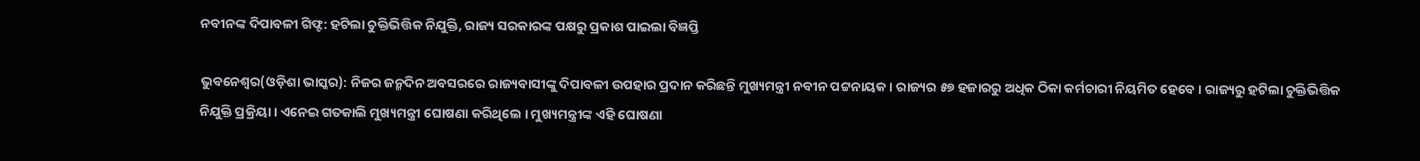ନବୀନଙ୍କ ଦିପାବଳୀ ଗିଫ୍ଟ: ହଟିଲା ଚୁକ୍ତିଭିତ୍ତିକ ନିଯୁକ୍ତି, ରାଜ୍ୟ ସରକାରଙ୍କ ପକ୍ଷରୁ ପ୍ରକାଶ ପାଇଲା ବିଜ୍ଞପ୍ତି

ଭୁବନେଶ୍ୱର(ଓଡ଼ିଶା ଭାସ୍କର): ନିଜର ଜନ୍ମଦିନ ଅବସରରେ ରାଜ୍ୟବାସୀଙ୍କୁ ଦିପାବଳୀ ଉପହାର ପ୍ରଦାନ କରିଛନ୍ତି ମୁଖ୍ୟମନ୍ତ୍ରୀ ନବୀନ ପଟ୍ଟନାୟକ । ରାଜ୍ୟର ୫୭ ହଜାରରୁ ଅଧିକ ଠିକା କର୍ମଚାରୀ ନିୟମିତ ହେବେ । ରାଜ୍ୟରୁ ହଟିଲା ଚୁକ୍ତିଭିତ୍ତିକ ନିଯୁକ୍ତି ପ୍ରକ୍ରିୟା । ଏନେଇ ଗତକାଲି ମୁଖ୍ୟମନ୍ତ୍ରୀ ଘୋଷଣା କରିଥିଲେ । ମୁଖ୍ୟମନ୍ତ୍ରୀଙ୍କ ଏହି ଘୋଷଣା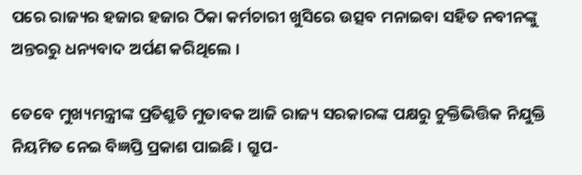ପରେ ରାଜ୍ୟର ହଜାର ହଜାର ଠିକା କର୍ମଚାରୀ ଖୁସିରେ ଉତ୍ସବ ମନାଇବା ସହିତ ନବୀନଙ୍କୁ ଅନ୍ତରରୁ ଧନ୍ୟବାଦ ଅର୍ପଣ କରିଥିଲେ ।

ତେବେ ମୁଖ୍ୟମନ୍ତ୍ରୀଙ୍କ ପ୍ରତିଶ୍ରୁତି ମୁତାବକ ଆଜି ରାଜ୍ୟ ସରକାରଙ୍କ ପକ୍ଷରୁ ଚୁକ୍ତିଭିତ୍ତିକ ନିଯୁକ୍ତି ନିୟମିତ ନେଇ ବିଜ୍ଞପ୍ତି ପ୍ରକାଶ ପାଇଛି । ଗ୍ରୁପ-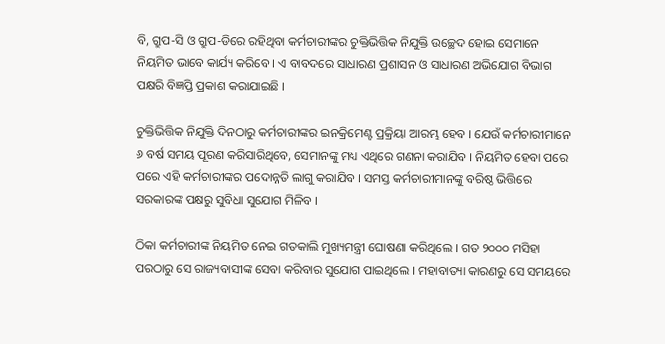ବି, ଗ୍ରୁପ-ସି ଓ ଗ୍ରୁପ-ଡିରେ ରହିଥିବା କର୍ମଚାରୀଙ୍କର ଚୁକ୍ତିଭିତ୍ତିକ ନିଯୁକ୍ତି ଉଚ୍ଛେଦ ହୋଇ ସେମାନେ ନିୟମିତ ଭାବେ କାର୍ଯ୍ୟ କରିବେ । ଏ ବାବଦରେ ସାଧାରଣ ପ୍ରଶାସନ ଓ ସାଧାରଣ ଅଭିଯୋଗ ବିଭାଗ ପକ୍ଷରି ବିଜ୍ଞପ୍ତି ପ୍ରକାଶ କରାଯାଇଛି ।

ଚୁକ୍ତିଭିତ୍ତିକ ନିଯୁକ୍ତି ଦିନଠାରୁ କର୍ମଚାରୀଙ୍କର ଇନକ୍ରିମେଣ୍ଟ ପ୍ରକ୍ରିୟା ଆରମ୍ଭ ହେବ । ଯେଉଁ କର୍ମଚାରୀମାନେ ୬ ବର୍ଷ ସମୟ ପୂରଣ କରିସାରିଥିବେ, ସେମାନଙ୍କୁ ମଧ୍ୟ ଏଥିରେ ଗଣନା କରାଯିବ । ନିୟମିତ ହେବା ପରେ ପରେ ଏହି କର୍ମଚାରୀଙ୍କର ପଦୋନ୍ନତି ଲାଗୁ କରାଯିବ । ସମସ୍ତ କର୍ମଚାରୀମାନଙ୍କୁ ବରିଷ୍ଠ ଭିତ୍ତିରେ ସରକାରଙ୍କ ପକ୍ଷରୁ ସୁବିଧା ସୁଯୋଗ ମିଳିବ ।

ଠିକା କର୍ମଚାରୀଙ୍କ ନିୟମିତ ନେଇ ଗତକାଲି ମୁଖ୍ୟମନ୍ତ୍ରୀ ଘୋଷଣା କରିଥିଲେ । ଗତ ୨୦୦୦ ମସିହା ପରଠାରୁ ସେ ରାଜ୍ୟବାସୀଙ୍କ ସେବା କରିବାର ସୁଯୋଗ ପାଇଥିଲେ । ମହାବାତ୍ୟା କାରଣରୁ ସେ ସମୟରେ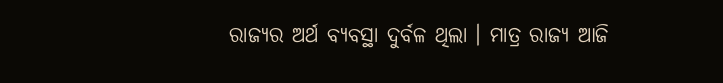ରାଜ୍ୟର ଅର୍ଥ ବ୍ୟବସ୍ଥା ଦୁର୍ବଳ ଥିଲା । ମାତ୍ର ରାଜ୍ୟ ଆଜି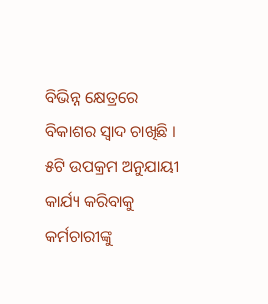ବିଭିନ୍ନ କ୍ଷେତ୍ରରେ ବିକାଶର ସ୍ୱାଦ ଚାଖିଛି । ୫ଟି ଉପକ୍ରମ ଅନୁଯାୟୀ କାର୍ଯ୍ୟ କରିବାକୁ କର୍ମଚାରୀଙ୍କୁ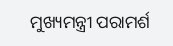ମୁଖ୍ୟମନ୍ତ୍ରୀ ପରାମର୍ଶ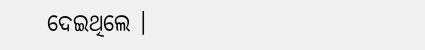ଦେଇଥିଲେ ।